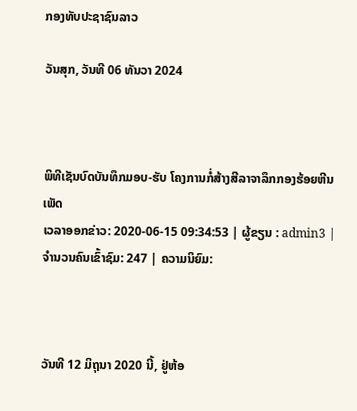ກອງທັບປະຊາຊົນລາວ

ວັນສຸກ, ວັນທີ 06 ທັນວາ 2024



ພິທີເຊັນບົດບັນທຶກມອບ-ຮັບ ໂຄງການກໍ່ສ້າງສີລາຈາລຶກກອງຮ້ອຍຫີນເພັດ
ເວລາອອກຂ່າວ: 2020-06-15 09:34:53 | ຜູ້ຂຽນ : admin3 | ຈຳນວນຄົນເຂົ້າຊົມ: 247 | ຄວາມນິຍົມ:



ວັນທີ 12 ມິຖຸນາ 2020 ນີ້, ຢູ່ຫ້ອ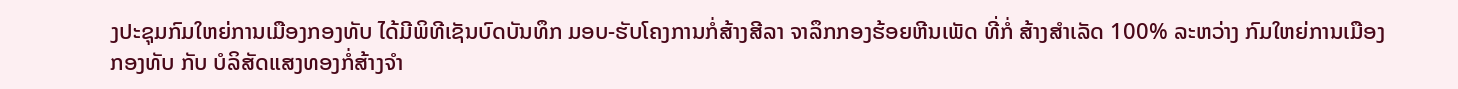ງປະຊຸມກົມໃຫຍ່ການເມືອງກອງທັບ ໄດ້ມີພິທີເຊັນບົດບັນທຶກ ມອບ-ຮັບໂຄງການກໍ່ສ້າງສີລາ ຈາລຶກກອງຮ້ອຍຫີນເພັດ ທີ່ກໍ່ ສ້າງສໍາເລັດ 100% ລະຫວ່າງ ກົມໃຫຍ່ການເມືອງກອງທັບ ກັບ ບໍລິສັດແສງທອງກໍ່ສ້າງຈຳ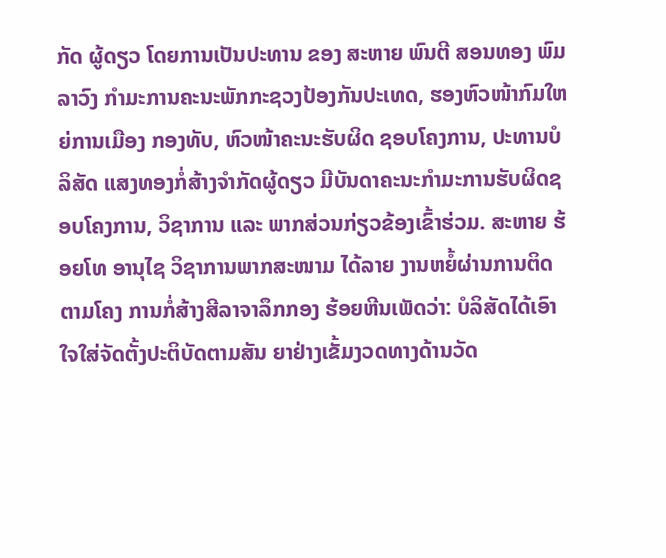ກັດ ຜູ້ດຽວ ໂດຍການເປັນປະທານ ຂອງ ສະຫາຍ ພົນຕີ ສອນທອງ ພົມລາວົງ ກໍາມະການຄະນະພັກກະຊວງປ້ອງກັນປະເທດ, ຮອງຫົວໜ້າກົມໃຫຍ່ການເມືອງ ກອງທັບ, ຫົວໜ້າຄະນະຮັບຜິດ ຊອບໂຄງການ, ປະທານບໍລິສັດ ແສງທອງກໍ່ສ້າງຈໍາກັດຜູ້ດຽວ ມີບັນດາຄະນະກໍາມະການຮັບຜິດຊອບໂຄງການ, ວິຊາການ ແລະ ພາກສ່ວນກ່ຽວຂ້ອງເຂົ້າຮ່ວມ. ສະຫາຍ ຮ້ອຍໂທ ອານຸໄຊ ວິຊາການພາກສະໜາມ ໄດ້ລາຍ ງານຫຍໍ້ຜ່ານການຕິດຕາມໂຄງ ການກໍ່ສ້າງສີລາຈາລຶກກອງ ຮ້ອຍຫີນເພັດວ່າ: ບໍລິສັດໄດ້ເອົາ ໃຈໃສ່ຈັດຕັ້ງປະຕິບັດຕາມສັນ ຍາຢ່າງເຂັ້ມງວດທາງດ້ານວັດ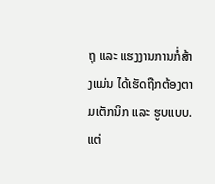ຖຸ ແລະ ແຮງງານການກໍ່ສ້າງແມ່ນ ໄດ້ເຮັດຖືກຕ້ອງຕາມເຕັກນິກ ແລະ ຮູບແບບ. ແຕ່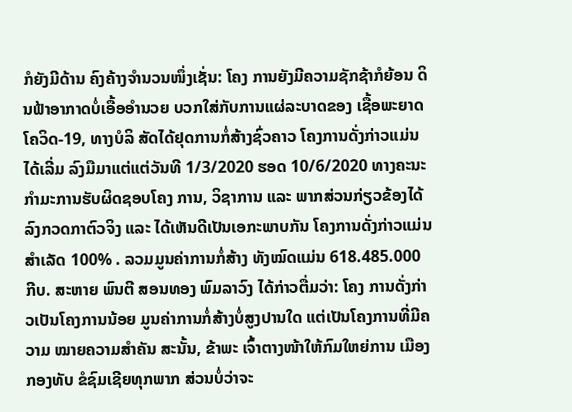ກໍຍັງມີດ້ານ ຄົງຄ້າງຈຳນວນໜຶ່ງເຊັ່ນ: ໂຄງ ການຍັງມີຄວາມຊັກຊ້າກໍຍ້ອນ ດິນຟ້າອາກາດບໍ່ເອື້ອອຳນວຍ ບວກໃສ່ກັບການແຜ່ລະບາດຂອງ ເຊື້ອພະຍາດໂຄວິດ-19, ທາງບໍລິ ສັດໄດ້ຢຸດການກໍ່ສ້າງຊົ່ວຄາວ ໂຄງການດັ່ງກ່າວແມ່ນໄດ້ເລີ່ມ ລົງມືມາແຕ່ແຕ່ວັນທີ 1/3/2020 ຮອດ 10/6/2020 ທາງຄະນະ ກຳມະການຮັບຜິດຊອບໂຄງ ການ, ວິຊາການ ແລະ ພາກສ່ວນກ່ຽວຂ້ອງໄດ້ລົງກວດກາຕົວຈິງ ແລະ ໄດ້ເຫັນດີເປັນເອກະພາບກັນ ໂຄງການດັ່ງກ່າວແມ່ນສຳເລັດ 100% . ລວມມູນຄ່າການກໍ່ສ້າງ ທັງໝົດແມ່ນ 618.485.000 ກີບ. ສະຫາຍ ພົນຕີ ສອນທອງ ພົມລາວົງ ໄດ້ກ່າວຕື່ມວ່າ: ໂຄງ ການດັ່ງກ່າວເປັນໂຄງການນ້ອຍ ມູນຄ່າການກໍ່ສ້າງບໍ່ສູງປານໃດ ແຕ່ເປັນໂຄງການທີ່ມີຄວາມ ໝາຍຄວາມສໍາຄັນ ສະນັ້ນ, ຂ້າພະ ເຈົ້າຕາງໜ້າໃຫ້ກົມໃຫຍ່ການ ເມືອງກອງທັບ ຂໍຊົມເຊີຍທຸກພາກ ສ່ວນບໍ່ວ່າຈະ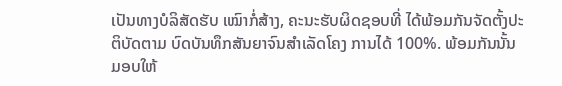ເປັນທາງບໍລິສັດຮັບ ເໝົາກໍ່ສ້າງ, ຄະນະຮັບຜິດຊອບທີ່ ໄດ້ພ້ອມກັນຈັດຕັ້ງປະຕິບັດຕາມ ບົດບັນທຶກສັນຍາຈົນສໍາເລັດໂຄງ ການໄດ້ 100%. ພ້ອມກັນນັ້ນ ມອບໃຫ້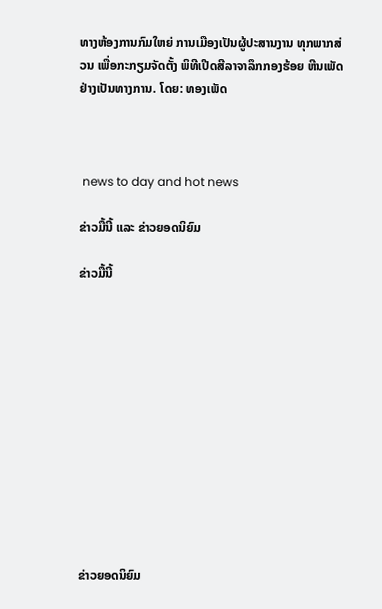ທາງຫ້ອງການກົມໃຫຍ່ ການເມືອງເປັນຜູ້ປະສານງານ ທຸກພາກສ່ວນ ເພື່ອກະກຽມຈັດຕັ້ງ ພິທີເປີດສີລາຈາລຶກກອງຮ້ອຍ ຫີນເພັດຢ່າງເປັນທາງການ. ໂດຍ: ທອງເພັດ



 news to day and hot news

ຂ່າວມື້ນີ້ ແລະ ຂ່າວຍອດນິຍົມ

ຂ່າວມື້ນີ້












ຂ່າວຍອດນິຍົມ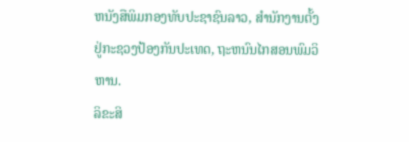ຫນັງສືພິມກອງທັບປະຊາຊົນລາວ, ສຳນັກງານຕັ້ງຢູ່ກະຊວງປ້ອງກັນປະເທດ, ຖະຫນົນໄກສອນພົມວິຫານ.
ລິຂະສິ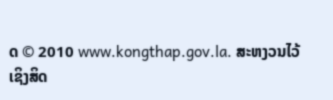ດ © 2010 www.kongthap.gov.la. ສະຫງວນໄວ້ເຊິງສິດ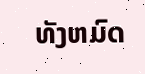ທັງຫມົດ